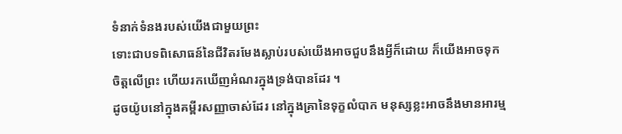ទំនាក់ទំនងរបស់យើងជាមួយព្រះ
ទោះជាបទពិសោធន៍នៃជីវិតរមែងស្លាប់របស់យើងអាចជួបនឹងអ្វីក៏ដោយ ក៏យើងអាចទុកចិត្តលើព្រះ ហើយរកឃើញអំណរក្នុងទ្រង់បានដែរ ។
ដូចយ៉ូបនៅក្នុងគម្ពីរសញ្ញាចាស់ដែរ នៅក្នុងគ្រានៃទុក្ខលំបាក មនុស្សខ្លះអាចនឹងមានអារម្ម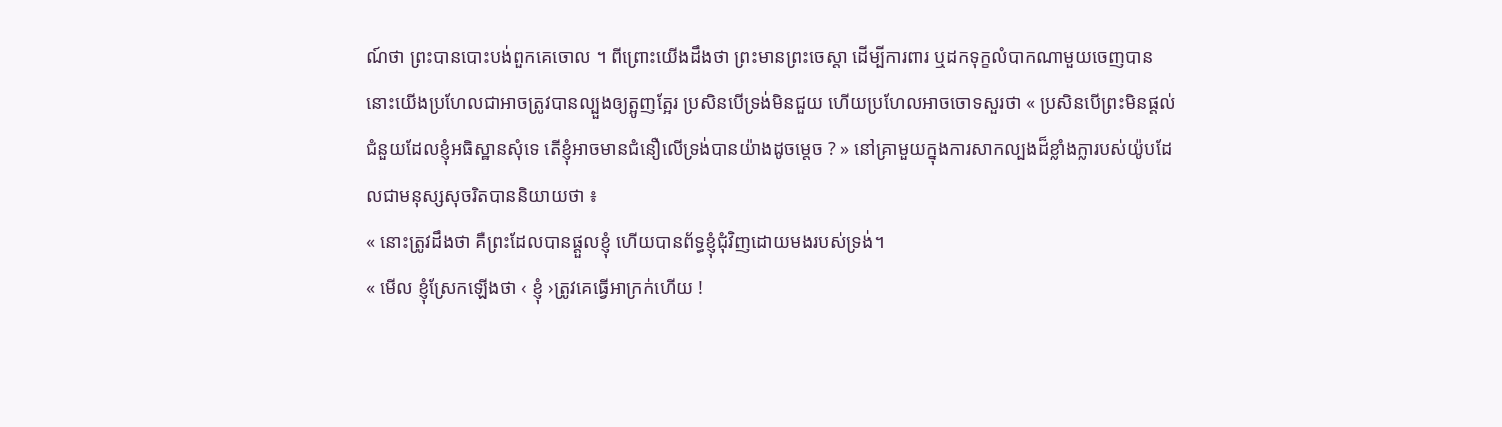ណ៍ថា ព្រះបានបោះបង់ពួកគេចោល ។ ពីព្រោះយើងដឹងថា ព្រះមានព្រះចេស្តា ដើម្បីការពារ ឬដកទុក្ខលំបាកណាមួយចេញបាន នោះយើងប្រហែលជាអាចត្រូវបានល្បួងឲ្យត្អូញត្អែរ ប្រសិនបើទ្រង់មិនជួយ ហើយប្រហែលអាចចោទសួរថា « ប្រសិនបើព្រះមិនផ្តល់ជំនួយដែលខ្ញុំអធិស្ឋានសុំទេ តើខ្ញុំអាចមានជំនឿលើទ្រង់បានយ៉ាងដូចម្តេច ? » នៅគ្រាមួយក្នុងការសាកល្បងដ៏ខ្លាំងក្លារបស់យ៉ូបដែលជាមនុស្សសុចរិតបាននិយាយថា ៖
« នោះត្រូវដឹងថា គឺព្រះដែលបានផ្តួលខ្ញុំ ហើយបានព័ទ្ធខ្ញុំជុំវិញដោយមងរបស់ទ្រង់។
« មើល ខ្ញុំស្រែកឡើងថា ‹ ខ្ញុំ ›ត្រូវគេធ្វើអាក្រក់ហើយ !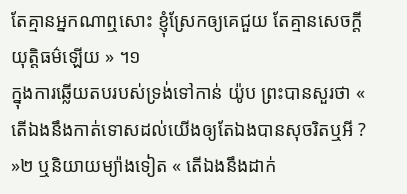តែគ្មានអ្នកណាឮសោះ ខ្ញុំស្រែកឲ្យគេជួយ តែគ្មានសេចក្តីយុត្តិធម៌ឡើយ » ។១
ក្នុងការឆ្លើយតបរបស់ទ្រង់ទៅកាន់ យ៉ូប ព្រះបានសួរថា « តើឯងនឹងកាត់ទោសដល់យើងឲ្យតែឯងបានសុចរិតឬអី ? »២ ឬនិយាយម្យ៉ាងទៀត « តើឯងនឹងដាក់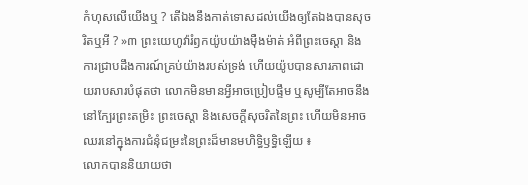កំហុសលើយើងឬ ? តើឯងនឹងកាត់ទោសដល់យើងឲ្យតែឯងបានសុចរិតឬអី ? »៣ ព្រះយេហូវ៉ារំឭកយ៉ូបយ៉ាងម៉ឺងម៉ាត់ អំពីព្រះចេស្តា និងការជ្រាបដឹងការណ៍គ្រប់យ៉ាងរបស់ទ្រង់ ហើយយ៉ូបបានសារភាពដោយរាបសារបំផុតថា លោកមិនមានអ្វីអាចប្រៀបផ្ទឹម ឬសូម្បីតែអាចនឹងនៅក្បែរព្រះតម្រិះ ព្រះចេស្តា និងសេចក្ដីសុចរិតនៃព្រះ ហើយមិនអាចឈរនៅក្នុងការជំនុំជម្រះនៃព្រះដ៏មានមហិទ្ធិឫទ្ធិឡើយ ៖
លោកបាននិយាយថា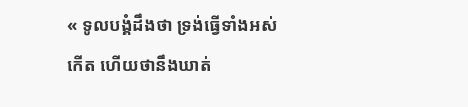« ទូលបង្គំដឹងថា ទ្រង់ធ្វើទាំងអស់កើត ហើយថានឹងឃាត់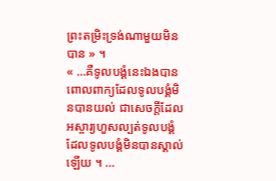ព្រះតម្រិះទ្រង់ណាមួយមិនបាន » ។
« …គឺទូលបង្គំនេះឯងបានពោលពាក្យដែលទូលបង្គំមិនបានយល់ ជាសេចក្តីដែលអស្ចារ្យហួសល្បត់ទូលបង្គំ ដែលទូលបង្គំមិនបានស្គាល់ឡើយ ។ …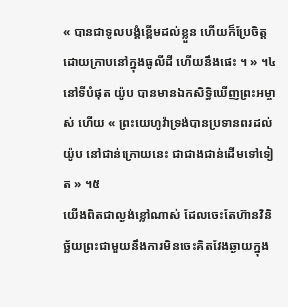« បានជាទូលបង្គំខ្ពើមដល់ខ្លួន ហើយក៏ប្រែចិត្ត ដោយក្រាបនៅក្នុងធូលីដី ហើយនឹងផេះ ។ » ។៤
នៅទីបំផុត យ៉ូប បានមានឯកសិទ្ធិឃើញព្រះអម្ចាស់ ហើយ « ព្រះយេហូវ៉ាទ្រង់បានប្រទានពរដល់យ៉ូប នៅជាន់ក្រោយនេះ ជាជាងជាន់ដើមទៅទៀត » ។៥
យើងពិតជាល្ងង់ខ្លៅណាស់ ដែលចេះតែហ៊ានវិនិច្ឆ័យព្រះជាមួយនឹងការមិនចេះគិតវែងឆ្ងាយក្នុង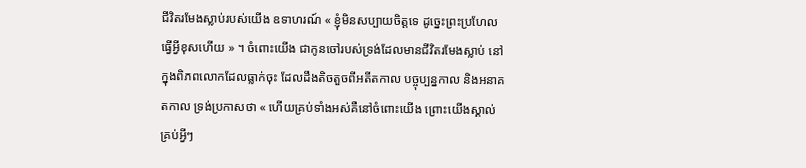ជីវិតរមែងស្លាប់របស់យើង ឧទាហរណ៍ « ខ្ញុំមិនសប្បាយចិត្តទេ ដូច្នេះព្រះប្រហែលធ្វើអ្វីខុសហើយ » ។ ចំពោះយើង ជាកូនចៅរបស់ទ្រង់ដែលមានជីវិតរមែងស្លាប់ នៅក្នុងពិភពលោកដែលធ្លាក់ចុះ ដែលដឹងតិចតួចពីអតីតកាល បច្ចុប្បន្នកាល និងអនាគតកាល ទ្រង់ប្រកាសថា « ហើយគ្រប់ទាំងអស់គឺនៅចំពោះយើង ព្រោះយើងស្គាល់គ្រប់អ្វីៗ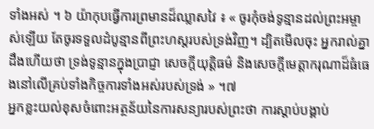ទាំងអស់ ។ ៦ យ៉ាកុបធ្វើការព្រមានដ៏ឈ្លាសវៃ ៖ « ចូរកុំចង់ទូន្មានដល់ព្រះអម្ចាស់ឡើយ តែចូរទទួលដំបូន្មានពីព្រះហស្តរបស់ទ្រង់វិញ។ ដ្បិតមើលចុះ អ្នករាល់គ្នាដឹងហើយថា ទ្រង់ទូន្មានក្នុងប្រាជ្ញា សេចក្ដីយុត្តិធម៌ និងសេចក្ដីមេត្តាករុណាដ៏ធំធេងនៅលើគ្រប់ទាំងកិច្ចការទាំងអស់របស់ទ្រង់ » ។៧
អ្នកខ្លះយល់ខុសចំពោះអត្ថន័យនៃការសន្យារបស់ព្រះថា ការស្តាប់បង្គាប់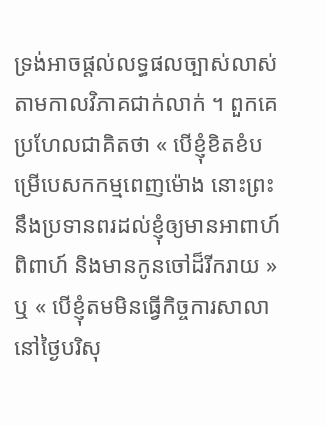ទ្រង់អាចផ្តល់លទ្ធផលច្បាស់លាស់តាមកាលវិភាគជាក់លាក់ ។ ពួកគេប្រហែលជាគិតថា « បើខ្ញុំខិតខំបម្រើបេសកកម្មពេញម៉ោង នោះព្រះនឹងប្រទានពរដល់ខ្ញុំឲ្យមានអាពាហ៍ពិពាហ៍ និងមានកូនចៅដ៏រីករាយ » ឬ « បើខ្ញុំតមមិនធ្វើកិច្ចការសាលានៅថ្ងៃបរិសុ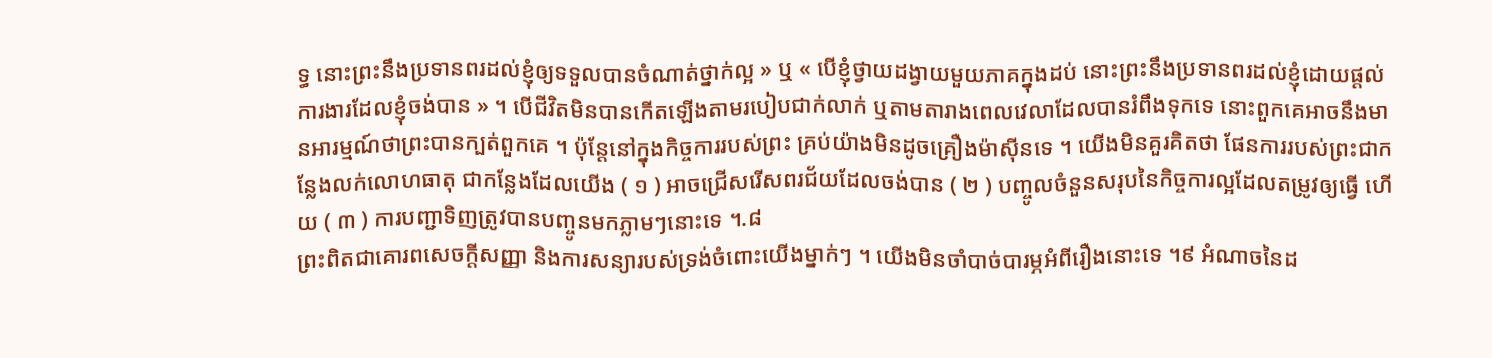ទ្ធ នោះព្រះនឹងប្រទានពរដល់ខ្ញុំឲ្យទទួលបានចំណាត់ថ្នាក់ល្អ » ឬ « បើខ្ញុំថ្វាយដង្វាយមួយភាគក្នុងដប់ នោះព្រះនឹងប្រទានពរដល់ខ្ញុំដោយផ្តល់ការងារដែលខ្ញុំចង់បាន » ។ បើជីវិតមិនបានកើតឡើងតាមរបៀបជាក់លាក់ ឬតាមតារាងពេលវេលាដែលបានរំពឹងទុកទេ នោះពួកគេអាចនឹងមានអារម្មណ៍ថាព្រះបានក្បត់ពួកគេ ។ ប៉ុន្តែនៅក្នុងកិច្ចការរបស់ព្រះ គ្រប់យ៉ាងមិនដូចគ្រឿងម៉ាស៊ីនទេ ។ យើងមិនគួរគិតថា ផែនការរបស់ព្រះជាកន្លែងលក់លោហធាតុ ជាកន្លែងដែលយើង ( ១ ) អាចជ្រើសរើសពរជ័យដែលចង់បាន ( ២ ) បញ្ចូលចំនួនសរុបនៃកិច្ចការល្អដែលតម្រូវឲ្យធ្វើ ហើយ ( ៣ ) ការបញ្ជាទិញត្រូវបានបញ្ចូនមកភ្លាមៗនោះទេ ។.៨
ព្រះពិតជាគោរពសេចក្តីសញ្ញា និងការសន្យារបស់ទ្រង់ចំពោះយើងម្នាក់ៗ ។ យើងមិនចាំបាច់បារម្ភអំពីរឿងនោះទេ ។៩ អំណាចនៃដ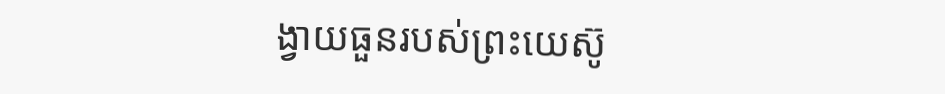ង្វាយធួនរបស់ព្រះយេស៊ូ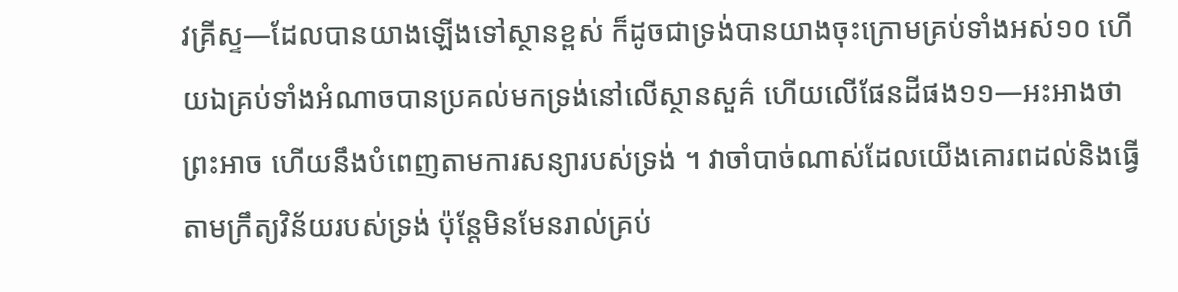វគ្រីស្ទ—ដែលបានយាងឡើងទៅស្ថានខ្ពស់ ក៏ដូចជាទ្រង់បានយាងចុះក្រោមគ្រប់ទាំងអស់១០ ហើយឯគ្រប់ទាំងអំណាចបានប្រគល់មកទ្រង់នៅលើស្ថានសួគ៌ ហើយលើផែនដីផង១១—អះអាងថា ព្រះអាច ហើយនឹងបំពេញតាមការសន្យារបស់ទ្រង់ ។ វាចាំបាច់ណាស់ដែលយើងគោរពដល់និងធ្វើតាមក្រឹត្យវិន័យរបស់ទ្រង់ ប៉ុន្តែមិនមែនរាល់គ្រប់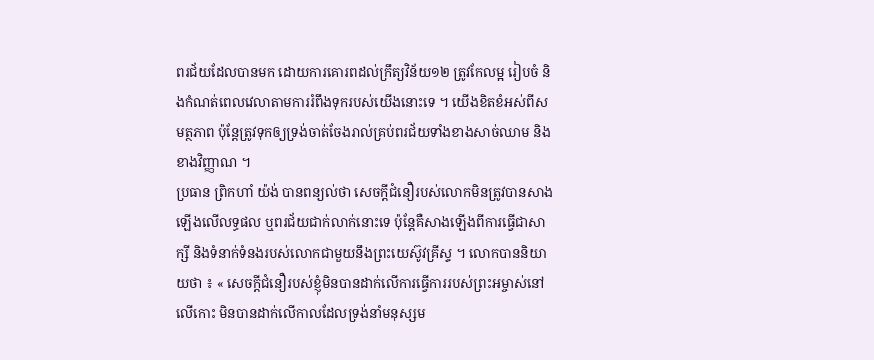ពរជ័យដែលបានមក ដោយការគោរពដល់ក្រឹត្យវិន័យ១២ ត្រូវកែលម្អ រៀបចំ និងកំណត់ពេលវេលាតាមការរំពឹងទុករបស់យើងនោះទេ ។ យើងខិតខំអស់ពីសមត្ថភាព ប៉ុន្តែត្រូវទុកឲ្យទ្រង់ចាត់ចែងរាល់គ្រប់ពរជ័យទាំងខាងសាច់ឈាម និងខាងវិញ្ញាណ ។
ប្រធាន ព្រិកហាំ យ៉ង់ បានពន្យល់ថា សេចក្តីជំនឿរបស់លោកមិនត្រូវបានសាងឡើងលើលទ្ធផល ឬពរជ័យជាក់លាក់នោះទេ ប៉ុន្តែគឺសាងឡើងពីការធ្វើជាសាក្សី និងទំនាក់ទំនងរបស់លោកជាមួយនឹងព្រះយេស៊ូវគ្រីស្ទ ។ លោកបាននិយាយថា ៖ « សេចក្តីជំនឿរបស់ខ្ញុំមិនបានដាក់លើការធ្វើការរបស់ព្រះអម្ចាស់នៅលើកោះ មិនបានដាក់លើកាលដែលទ្រង់នាំមនុស្សម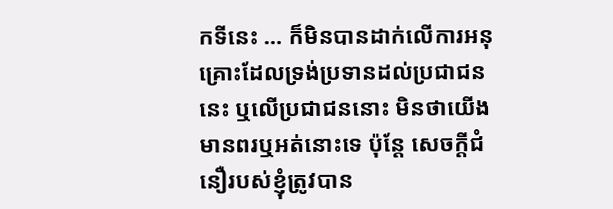កទីនេះ … ក៏មិនបានដាក់លើការអនុគ្រោះដែលទ្រង់ប្រទានដល់ប្រជាជននេះ ឬលើប្រជាជននោះ មិនថាយើងមានពរឬអត់នោះទេ ប៉ុន្តែ សេចក្តីជំនឿរបស់ខ្ញុំត្រូវបាន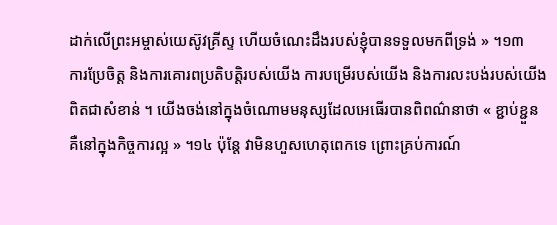ដាក់លើព្រះអម្ចាស់យេស៊ូវគ្រីស្ទ ហើយចំណេះដឹងរបស់ខ្ញុំបានទទួលមកពីទ្រង់ » ។១៣
ការប្រែចិត្ត និងការគោរពប្រតិបត្តិរបស់យើង ការបម្រើរបស់យើង និងការលះបង់របស់យើងពិតជាសំខាន់ ។ យើងចង់នៅក្នុងចំណោមមនុស្សដែលអេធើរបានពិពណ៌នាថា « ខ្ជាប់ខ្ជួន គឺនៅក្នុងកិច្ចការល្អ » ។១៤ ប៉ុន្តែ វាមិនហួសហេតុពេកទេ ព្រោះគ្រប់ការណ៍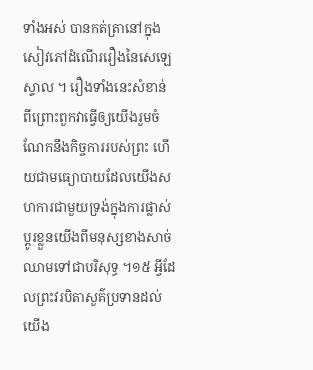ទាំងអស់ បានកត់ត្រានៅក្នុង សៀវភៅដំណើររឿងនៃសេឡេស្ទាល ។ រឿងទាំងនេះសំខាន់ ពីព្រោះពួកវាធ្វើឲ្យយើងរួមចំណែកនឹងកិច្ចការរបស់ព្រះ ហើយជាមធ្យោបាយដែលយើងសហការជាមួយទ្រង់ក្នុងការផ្លាស់ប្តូរខ្លួនយើងពីមនុស្សខាងសាច់ឈាមទៅជាបរិសុទ្ធ ។១៥ អ្វីដែលព្រះវរបិតាសួគ៌ប្រទានដល់យើង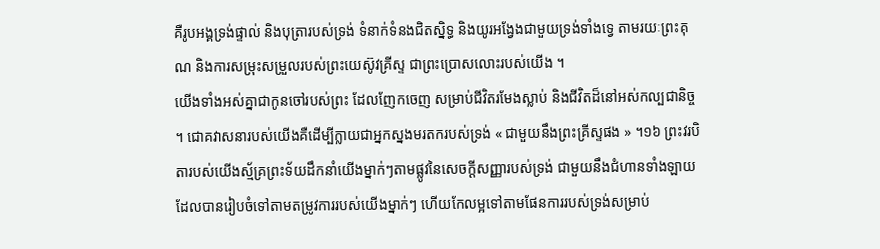គឺរូបអង្គទ្រង់ផ្ទាល់ និងបុត្រារបស់ទ្រង់ ទំនាក់ទំនងជិតស្និទ្ធ និងយូរអង្វែងជាមួយទ្រង់ទាំងទ្វេ តាមរយៈព្រះគុណ និងការសម្រុះសម្រួលរបស់ព្រះយេស៊ូវគ្រីស្ទ ជាព្រះប្រោសលោះរបស់យើង ។
យើងទាំងអស់គ្នាជាកូនចៅរបស់ព្រះ ដែលញែកចេញ សម្រាប់ជីវិតរមែងស្លាប់ និងជីវិតដ៏នៅអស់កល្បជានិច្ច ។ ជោគវាសនារបស់យើងគឺដើម្បីក្លាយជាអ្នកស្នងមរតករបស់ទ្រង់ « ជាមួយនឹងព្រះគ្រីស្ទផង » ។១៦ ព្រះវរបិតារបស់យើងស្ម័គ្រព្រះទ័យដឹកនាំយើងម្នាក់ៗតាមផ្លូវនៃសេចក្តីសញ្ញារបស់ទ្រង់ ជាមួយនឹងជំហានទាំងឡាយដែលបានរៀបចំទៅតាមតម្រូវការរបស់យើងម្នាក់ៗ ហើយកែលម្អទៅតាមផែនការរបស់ទ្រង់សម្រាប់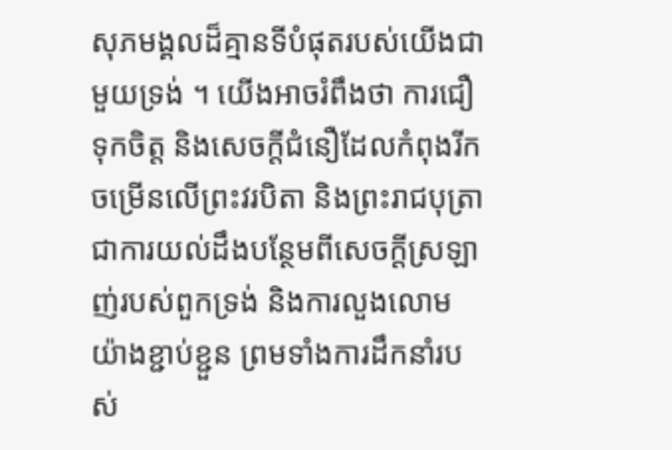សុភមង្គលដ៏គ្មានទីបំផុតរបស់យើងជាមួយទ្រង់ ។ យើងអាចរំពឹងថា ការជឿទុកចិត្ត និងសេចក្ដីជំនឿដែលកំពុងរីកចម្រើនលើព្រះវរបិតា និងព្រះរាជបុត្រា ជាការយល់ដឹងបន្ថែមពីសេចក្តីស្រឡាញ់របស់ពួកទ្រង់ និងការលួងលោម យ៉ាងខ្ជាប់ខ្ជួន ព្រមទាំងការដឹកនាំរបស់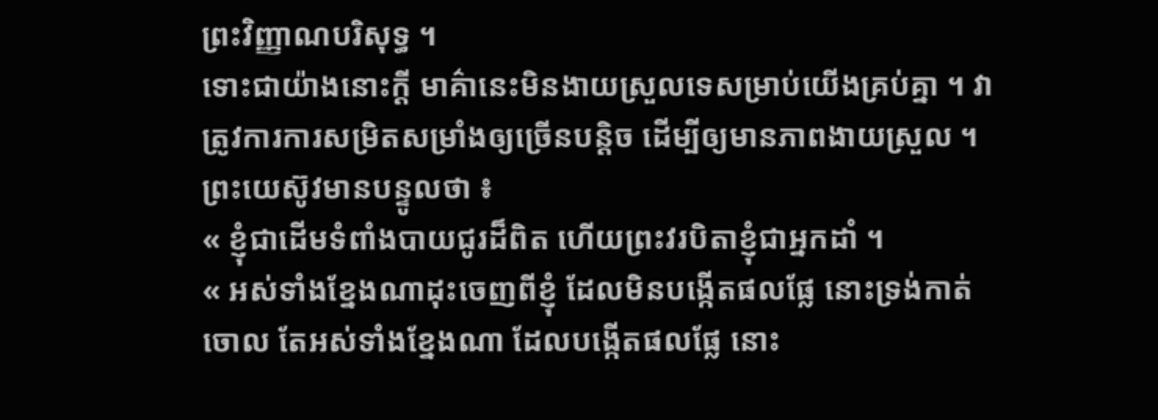ព្រះវិញ្ញាណបរិសុទ្ធ ។
ទោះជាយ៉ាងនោះក្ដី មាគ៌ានេះមិនងាយស្រួលទេសម្រាប់យើងគ្រប់គ្នា ។ វាត្រូវការការសម្រិតសម្រាំងឲ្យច្រើនបន្តិច ដើម្បីឲ្យមានភាពងាយស្រួល ។ ព្រះយេស៊ូវមានបន្ទូលថា ៖
« ខ្ញុំជាដើមទំពាំងបាយជូរដ៏ពិត ហើយព្រះវរបិតាខ្ញុំជាអ្នកដាំ ។
« អស់ទាំងខ្នែងណាដុះចេញពីខ្ញុំ ដែលមិនបង្កើតផលផ្លែ នោះទ្រង់កាត់ចោល តែអស់ទាំងខ្នែងណា ដែលបង្កើតផលផ្លែ នោះ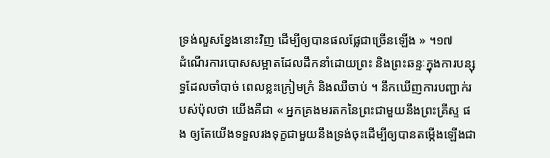ទ្រង់លួសខ្នែងនោះវិញ ដើម្បីឲ្យបានផលផ្លែជាច្រើនឡើង » ។១៧
ដំណើរការបោសសម្អាតដែលដឹកនាំដោយព្រះ និងព្រះឆន្ទៈក្នុងការបន្សុទ្ធដែលចាំបាច់ ពេលខ្លះក្រៀមក្រំ និងឈឺចាប់ ។ នឹកឃើញការបញ្ជាក់របស់ប៉ុលថា យើងគឺជា « អ្នកគ្រងមរតកនៃព្រះជាមួយនឹងព្រះគ្រីស្ទ ផង ឲ្យតែយើងទទួលរងទុក្ខជាមួយនឹងទ្រង់ចុះដើម្បីឲ្យបានតម្កើងឡើងជា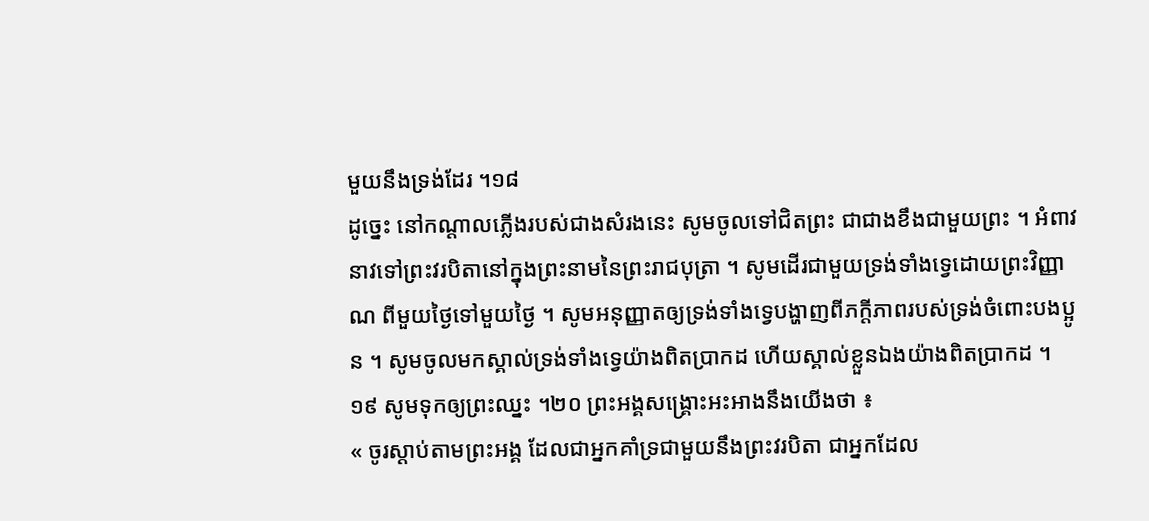មួយនឹងទ្រង់ដែរ ។១៨
ដូច្នេះ នៅកណ្តាលភ្លើងរបស់ជាងសំរងនេះ សូមចូលទៅជិតព្រះ ជាជាងខឹងជាមួយព្រះ ។ អំពាវនាវទៅព្រះវរបិតានៅក្នុងព្រះនាមនៃព្រះរាជបុត្រា ។ សូមដើរជាមួយទ្រង់ទាំងទ្វេដោយព្រះវិញ្ញាណ ពីមួយថ្ងៃទៅមួយថ្ងៃ ។ សូមអនុញ្ញាតឲ្យទ្រង់ទាំងទ្វេបង្ហាញពីភក្តីភាពរបស់ទ្រង់ចំពោះបងប្អូន ។ សូមចូលមកស្គាល់ទ្រង់ទាំងទ្វេយ៉ាងពិតប្រាកដ ហើយស្គាល់ខ្លួនឯងយ៉ាងពិតប្រាកដ ។១៩ សូមទុកឲ្យព្រះឈ្នះ ។២០ ព្រះអង្គសង្គ្រោះអះអាងនឹងយើងថា ៖
« ចូរស្ដាប់តាមព្រះអង្គ ដែលជាអ្នកគាំទ្រជាមួយនឹងព្រះវរបិតា ជាអ្នកដែល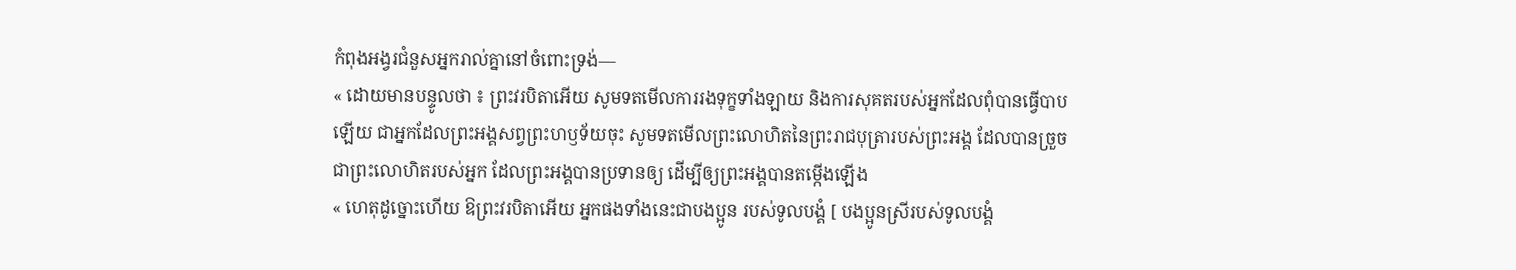កំពុងអង្វរជំនួសអ្នករាល់គ្នានៅចំពោះទ្រង់—
« ដោយមានបន្ទូលថា ៖ ព្រះវរបិតាអើយ សូមទតមើលការរងទុក្ខទាំងឡាយ និងការសុគតរបស់អ្នកដែលពុំបានធ្វើបាបឡើយ ជាអ្នកដែលព្រះអង្គសព្វព្រះហឫទ័យចុះ សូមទតមើលព្រះលោហិតនៃព្រះរាជបុត្រារបស់ព្រះអង្គ ដែលបានច្រួច ជាព្រះលោហិតរបស់អ្នក ដែលព្រះអង្គបានប្រទានឲ្យ ដើម្បីឲ្យព្រះអង្គបានតម្កើងឡើង
« ហេតុដូច្នោះហើយ ឱព្រះវរបិតាអើយ អ្នកផងទាំងនេះជាបងប្អូន របស់ទូលបង្គំ [ បងប្អូនស្រីរបស់ទូលបង្គំ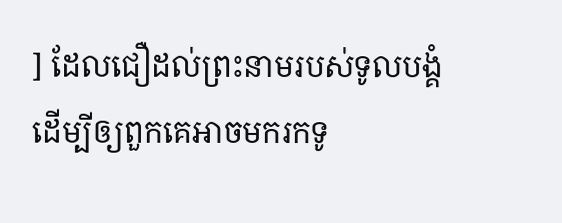] ដែលជឿដល់ព្រះនាមរបស់ទូលបង្គំ ដើម្បីឲ្យពួកគេអាចមករកទូ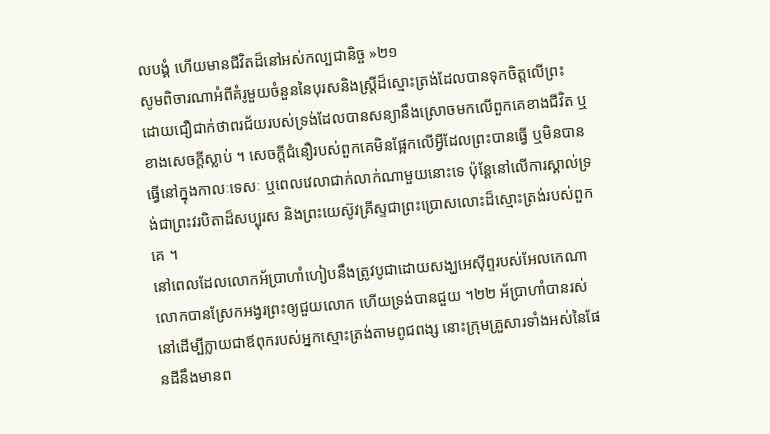លបង្គំ ហើយមានជីវិតដ៏នៅអស់កល្បជានិច្ច »២១
សូមពិចារណាអំពីគំរូមួយចំនួននៃបុរសនិងស្ត្រីដ៏ស្មោះត្រង់ដែលបានទុកចិត្តលើព្រះ ដោយជឿជាក់ថាពរជ័យរបស់ទ្រង់ដែលបានសន្យានឹងស្រោចមកលើពួកគេខាងជីវិត ឬខាងសេចក្តីស្លាប់ ។ សេចក្តីជំនឿរបស់ពួកគេមិនផ្អែកលើអ្វីដែលព្រះបានធ្វើ ឬមិនបានធ្វើនៅក្នុងកាលៈទេសៈ ឬពេលវេលាជាក់លាក់ណាមួយនោះទេ ប៉ុន្តែនៅលើការស្គាល់ទ្រង់ជាព្រះវរបិតាដ៏សប្បុរស និងព្រះយេស៊ូវគ្រីស្ទជាព្រះប្រោសលោះដ៏ស្មោះត្រង់របស់ពួកគេ ។
នៅពេលដែលលោកអ័ប្រាហាំហៀបនឹងត្រូវបូជាដោយសង្ឃអេស៊ីព្ទរបស់អែលកេណា លោកបានស្រែកអង្វរព្រះឲ្យជួយលោក ហើយទ្រង់បានជួយ ។២២ អ័ប្រាហាំបានរស់នៅដើម្បីក្លាយជាឪពុករបស់អ្នកស្មោះត្រង់តាមពូជពង្ស នោះក្រុមគ្រួសារទាំងអស់នៃផែនដីនឹងមានព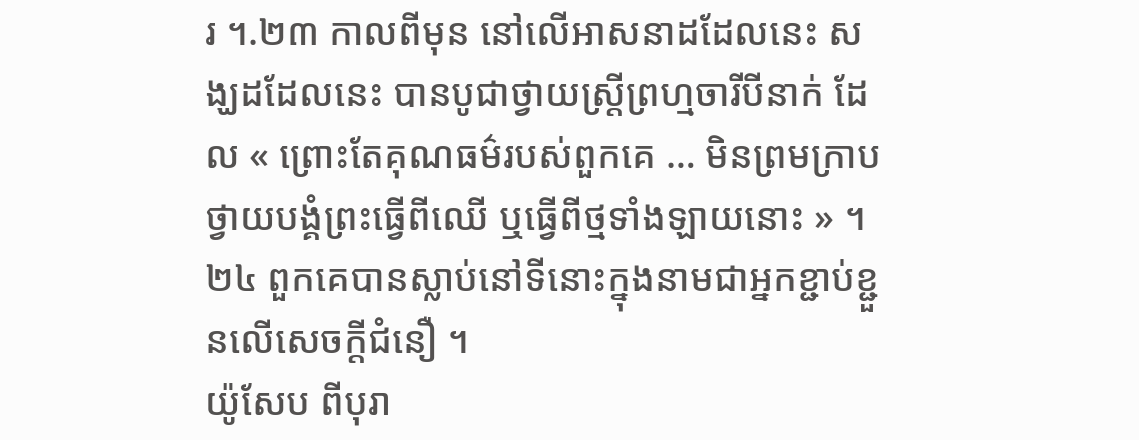រ ។.២៣ កាលពីមុន នៅលើអាសនាដដែលនេះ សង្ឃដដែលនេះ បានបូជាថ្វាយស្ត្រីព្រហ្មចារីបីនាក់ ដែល « ព្រោះតែគុណធម៌របស់ពួកគេ … មិនព្រមក្រាបថ្វាយបង្គំព្រះធ្វើពីឈើ ឬធ្វើពីថ្មទាំងឡាយនោះ » ។២៤ ពួកគេបានស្លាប់នៅទីនោះក្នុងនាមជាអ្នកខ្ជាប់ខ្ជួនលើសេចក្តីជំនឿ ។
យ៉ូសែប ពីបុរា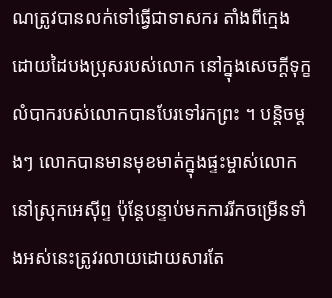ណត្រូវបានលក់ទៅធ្វើជាទាសករ តាំងពីក្មេង ដោយដៃបងប្រុសរបស់លោក នៅក្នុងសេចក្តីទុក្ខលំបាករបស់លោកបានបែរទៅរកព្រះ ។ បន្តិចម្ដងៗ លោកបានមានមុខមាត់ក្នុងផ្ទះម្ចាស់លោកនៅស្រុកអេស៊ីព្ទ ប៉ុន្តែបន្ទាប់មកការរីកចម្រើនទាំងអស់នេះត្រូវរលាយដោយសារតែ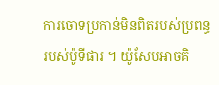ការចោទប្រកាន់មិនពិតរបស់ប្រពន្ធរបស់ប៉ូទីផារ ។ យ៉ូសែបអាចគិ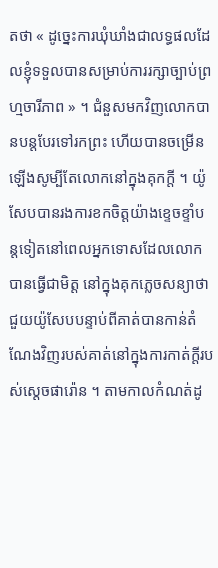តថា « ដូច្នេះការឃុំឃាំងជាលទ្ធផលដែលខ្ញុំទទួលបានសម្រាប់ការរក្សាច្បាប់ព្រហ្មចារីភាព » ។ ជំនួសមកវិញលោកបានបន្តបែរទៅរកព្រះ ហើយបានចម្រើនឡើងសូម្បីតែលោកនៅក្នុងគុកក្តី ។ យ៉ូសែបបានរងការខកចិត្តយ៉ាងខ្ទេចខ្ទាំបន្តទៀតនៅពេលអ្នកទោសដែលលោកបានធ្វើជាមិត្ត នៅក្នុងគុកភ្លេចសន្យាថាជួយយ៉ូសែបបន្ទាប់ពីគាត់បានកាន់តំណែងវិញរបស់គាត់នៅក្នុងការកាត់ក្តីរបស់ស្តេចផារ៉ោន ។ តាមកាលកំណត់ដូ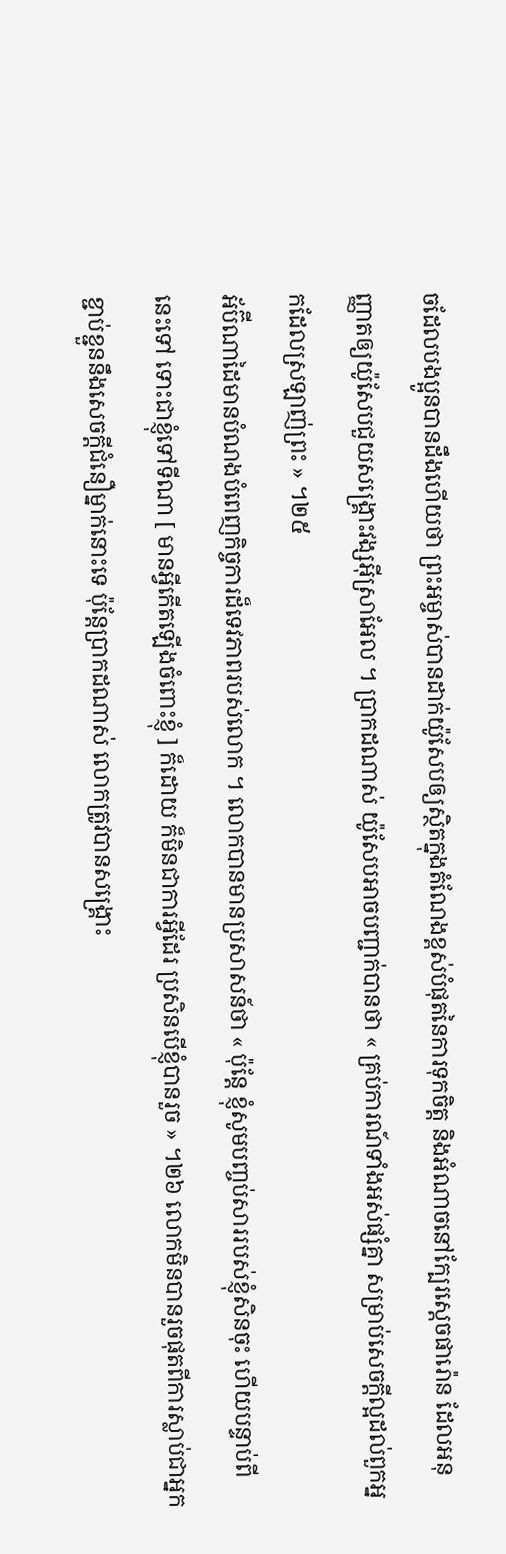ចដែលបងប្អូនបានដឹងហើយថា ព្រះអម្ចាស់បានដាក់យ៉ូសែបឲ្យស្ថិតក្នុងតំណែងខ្ពស់បំផុតនៃការទុកចិត្ត និងអំណាចនៅក្បែរស្តេចផារ៉ោន ដែលអនុញ្ញាតឲ្យយ៉ូសែបជួយសង្រ្គោះវង្សអ៊ីស្រាអែល ។ ប្រាកដណាស់ យ៉ូសែបអាចបញ្ជាក់បានថា « គ្រប់ការណ៍ទាំងអស់ផ្សំគ្នា សម្រាប់សេចក្តីល្អដល់ពួកអ្នកដែលស្រឡាញ់ព្រះ » ។២៥
អ័ប៊ីណាដៃមានបំណងបំពេញកិច្ចការដ៏ទេវភាពរបស់លោក ។ លោកបានមានប្រសាសន៍ថា « ប៉ុន្តែ ខ្ញុំសូមបញ្ចប់សាររបស់ខ្ញុំសិនចុះ ហើយបន្ទាប់ពីនេះទៅ ទោះជាខ្ញុំទៅទីណា [ មានអ្វីកើតឡើងចំពោះខ្ញុំ ] ក៏ដោយ ក៏មិនជាការអ្វីដែរ ប្រសិនបើខ្ញុំបានរួច » ។២៦ លោកមិនបានរួចផុតពីការស្លាប់ជាអ្នកខ្ជាប់ខ្ជួននឹងសេចក្តីជំនឿម្នាក់នោះទេ ប៉ុន្តែប្រាកដណាស់ លោកត្រូវបានសង្គ្រោះ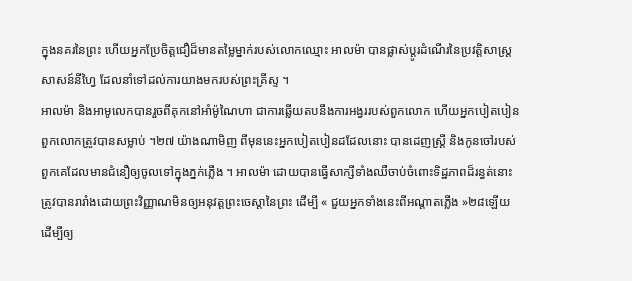ក្នុងនគរនៃព្រះ ហើយអ្នកប្រែចិត្តជឿដ៏មានតម្លៃម្នាក់របស់លោកឈ្មោះ អាលម៉ា បានផ្លាស់ប្ដូរដំណើរនៃប្រវត្តិសាស្ត្រសាសន៍នីហ្វៃ ដែលនាំទៅដល់ការយាងមករបស់ព្រះគ្រីស្ទ ។
អាលម៉ា និងអាមូលេកបានរួចពីគុកនៅអាំម៉ូណៃហា ជាការឆ្លើយតបនឹងការអង្វររបស់ពួកលោក ហើយអ្នកបៀតបៀនពួកលោកត្រូវបានសម្លាប់ ។២៧ យ៉ាងណាមិញ ពីមុននេះអ្នកបៀតបៀនដដែលនោះ បានដេញស្ត្រី និងកូនចៅរបស់ពួកគេដែលមានជំនឿឲ្យចូលទៅក្នុងភ្នក់ភ្លើង ។ អាលម៉ា ដោយបានធ្វើសាក្សីទាំងឈឺចាប់ចំពោះទិដ្ឋភាពដ៏រន្ធត់នោះ ត្រូវបានរារាំងដោយព្រះវិញ្ញាណមិនឲ្យអនុវត្តព្រះចេស្ដានៃព្រះ ដើម្បី « ជួយអ្នកទាំងនេះពីអណ្ដាតភ្លើង »២៨ឡើយ ដើម្បីឲ្យ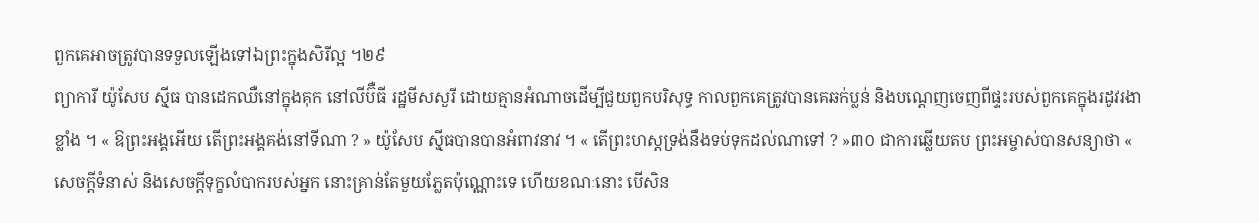ពួកគេអាចត្រូវបានទទួលឡើងទៅឯព្រះក្នុងសិរីល្អ ។២៩
ព្យាការី យ៉ូសែប ស៊្មីធ បានដេកឈឺនៅក្នុងគុក នៅលីប៊ឺធី រដ្ឋមីសសួរី ដោយគ្មានអំណាចដើម្បីជួយពួកបរិសុទ្ធ កាលពួកគេត្រូវបានគេឆក់ប្លន់ និងបណ្តេញចេញពីផ្ទះរបស់ពួកគេក្នុងរដូវរងាខ្លាំង ។ « ឱព្រះអង្គអើយ តើព្រះអង្គគង់នៅទីណា ? » យ៉ូសែប ស៊្មីធបានបានអំពាវនាវ ។ « តើព្រះហស្ដទ្រង់នឹងទប់ទុកដល់ណាទៅ ? »៣០ ជាការឆ្លើយតប ព្រះអម្ចាស់បានសន្យាថា « សេចក្ដីទំនាស់ និងសេចក្ដីទុក្ខលំបាករបស់អ្នក នោះគ្រាន់តែមួយភ្លែតប៉ុណ្ណោះទេ ហើយខណៈនោះ បើសិន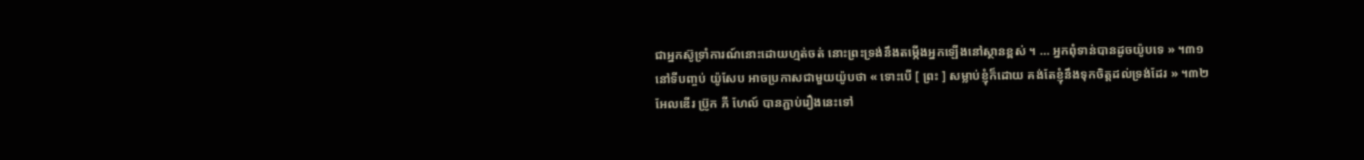ជាអ្នកស៊ូទ្រាំការណ៍នោះដោយហ្មត់ចត់ នោះព្រះទ្រង់នឹងតម្កើងអ្នកឡើងនៅស្ថានខ្ពស់ ។ … អ្នកពុំទាន់បានដូចយ៉ូបទេ » ។៣១
នៅទីបញ្ចប់ យ៉ូសែប អាចប្រកាសជាមួយយ៉ូបថា « ទោះបើ [ ព្រះ ] សម្លាប់ខ្ញុំក៏ដោយ គង់តែខ្ញុំនឹងទុកចិត្តដល់ទ្រង់ដែរ » ។៣២
អែលឌើរ ប្រ៊ូក ភី ហែល៍ បានភ្ជាប់រឿងនេះទៅ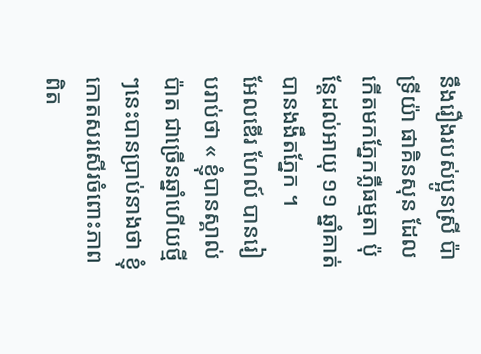នឹងរឿងរបស់ប្អូនស្រី ប៉ាទ្រីយ៉ា ផាគិនសុន ដែលកើតមកភ្នែកភ្លឺធម្មតា ប៉ុន្តែដល់អាយុ ១១ ឆ្នាំគាត់បានងងឹតភ្នែក ។
អែលឌើរ ហែល៍ បានរៀបរាប់ថា « ខ្ញុំបានស្គាល់ប៉ាត ជាច្រើនឆ្នាំហើយថ្មីៗនេះបានប្រាប់នាងថា ខ្ញុំកោតសរសើរចំពោះភាពពិត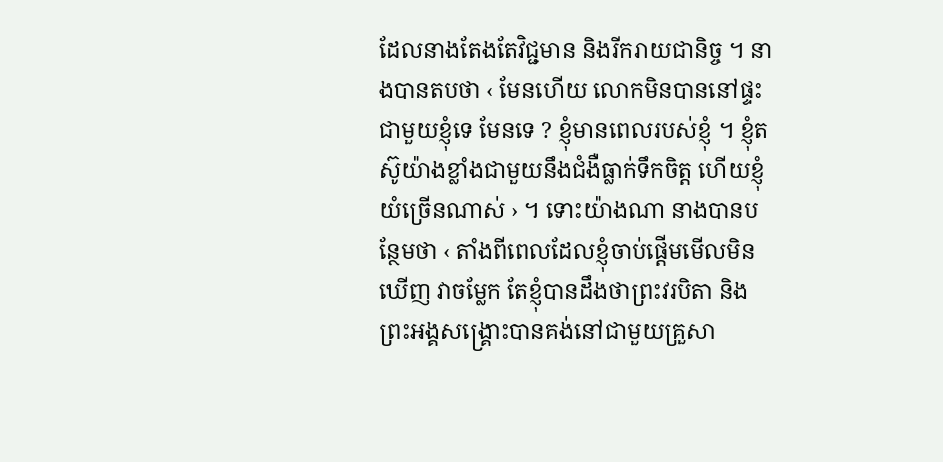ដែលនាងតែងតែវិជ្ជមាន និងរីករាយជានិច្ច ។ នាងបានតបថា ‹ មែនហើយ លោកមិនបាននៅផ្ទះជាមួយខ្ញុំទេ មែនទេ ? ខ្ញុំមានពេលរបស់ខ្ញុំ ។ ខ្ញុំតស៊ូយ៉ាងខ្លាំងជាមួយនឹងជំងឺធ្លាក់ទឹកចិត្ត ហើយខ្ញុំយំច្រើនណាស់ › ។ ទោះយ៉ាងណា នាងបានបន្ថែមថា ‹ តាំងពីពេលដែលខ្ញុំចាប់ផ្ដើមមើលមិនឃើញ វាចម្លែក តែខ្ញុំបានដឹងថាព្រះវរបិតា និងព្រះអង្គសង្គ្រោះបានគង់នៅជាមួយគ្រួសា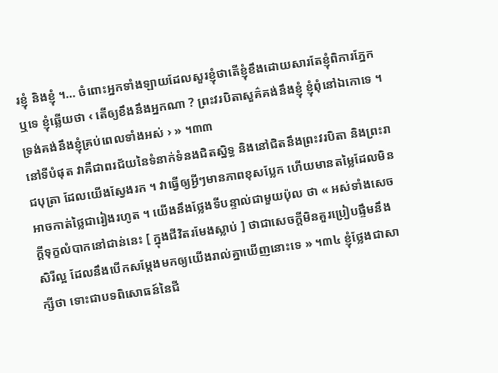រខ្ញុំ និងខ្ញុំ ។… ចំពោះអ្នកទាំងឡាយដែលសួរខ្ញុំថាតើខ្ញុំខឹងដោយសារតែខ្ញុំពិការភ្នែកឬទេ ខ្ញុំឆ្លើយថា ‹ តើឲ្យខឹងនឹងអ្នកណា ? ព្រះវរបិតាសួគ៌គង់នឹងខ្ញុំ ខ្ញុំពុំនៅឯកោទេ ។ ទ្រង់គង់នឹងខ្ញុំគ្រប់ពេលទាំងអស់ › » ។៣៣
នៅទីបំផុត វាគឺជាពរជ័យនៃទំនាក់ទំនងជិតស្និទ្ធ និងនៅជិតនឹងព្រះវរបិតា និងព្រះរាជបុត្រា ដែលយើងស្វែងរក ។ វាធ្វើឲ្យអ្វីៗមានភាពខុសប្លែក ហើយមានតម្លៃដែលមិនអាចកាត់ថ្លៃជារៀងរហូត ។ យើងនឹងថ្លែងទីបន្ទាល់ជាមួយប៉ុល ថា « អស់ទាំងសេចក្តីទុក្ខលំបាកនៅជាន់នេះ [ ក្នុងជីវិតរមែងស្លាប់ ] ថាជាសេចក្តីមិនគួរប្រៀបផ្ទឹមនឹងសិរីល្អ ដែលនឹងបើកសម្ដែងមកឲ្យយើងរាល់គ្នាឃើញនោះទេ » ។៣៤ ខ្ញុំថ្លែងជាសាក្សីថា ទោះជាបទពិសោធន៍នៃជី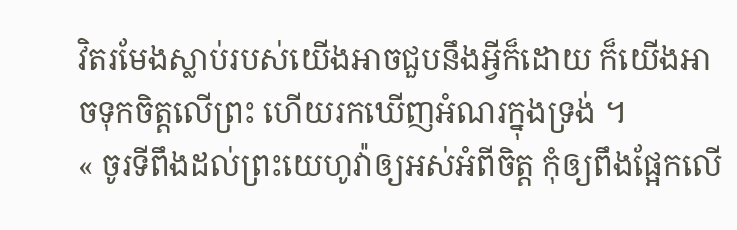វិតរមែងស្លាប់របស់យើងអាចជួបនឹងអ្វីក៏ដោយ ក៏យើងអាចទុកចិត្តលើព្រះ ហើយរកឃើញអំណរក្នុងទ្រង់ ។
« ចូរទីពឹងដល់ព្រះយេហូវ៉ាឲ្យអស់អំពីចិត្ត កុំឲ្យពឹងផ្អែកលើ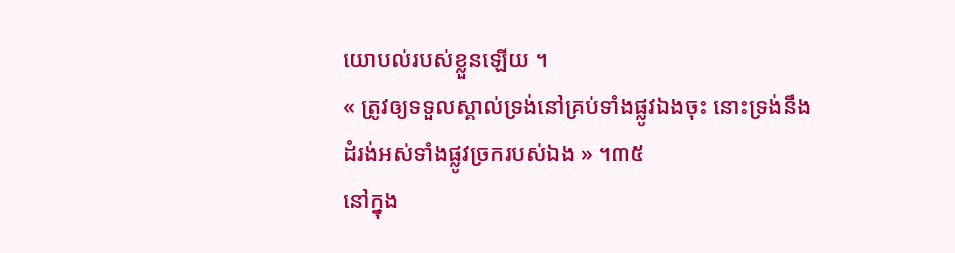យោបល់របស់ខ្លួនឡើយ ។
« ត្រូវឲ្យទទួលស្គាល់ទ្រង់នៅគ្រប់ទាំងផ្លូវឯងចុះ នោះទ្រង់នឹងដំរង់អស់ទាំងផ្លូវច្រករបស់ឯង » ។៣៥
នៅក្នុង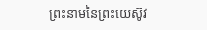ព្រះនាមនៃព្រះយេស៊ូវ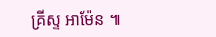គ្រីស្ទ អាម៉ែន ៕